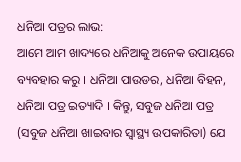ଧନିଆ ପତ୍ରର ଲାଭ:
ଆମେ ଆମ ଖାଦ୍ୟରେ ଧନିଆକୁ ଅନେକ ଉପାୟରେ ବ୍ୟବହାର କରୁ । ଧନିଆ ପାଉଡର, ଧନିଆ ବିହନ, ଧନିଆ ପତ୍ର ଇତ୍ୟାଦି । କିନ୍ତୁ, ସବୁଜ ଧନିଆ ପତ୍ର (ସବୁଜ ଧନିଆ ଖାଇବାର ସ୍ୱାସ୍ଥ୍ୟ ଉପକାରିତା) ଯେ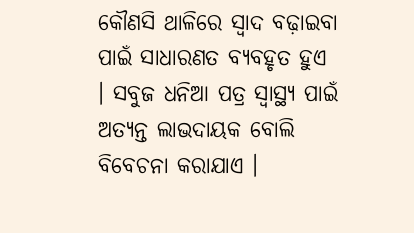କୌଣସି ଥାଳିରେ ସ୍ୱାଦ ବଢ଼ାଇବା ପାଇଁ ସାଧାରଣତ ବ୍ୟବହୃତ ହୁଏ । ସବୁଜ ଧନିଆ ପତ୍ର ସ୍ୱାସ୍ଥ୍ୟ ପାଇଁ ଅତ୍ୟନ୍ତ ଲାଭଦାୟକ ବୋଲି ବିବେଚନା କରାଯାଏ ।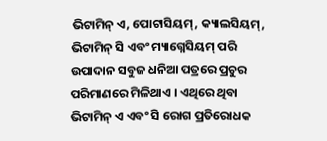ଭିଟାମିନ୍ ଏ, ପୋଟାସିୟମ୍, କ୍ୟାଲସିୟମ୍, ଭିଟାମିନ୍ ସି ଏବଂ ମ୍ୟାଗ୍ନେସିୟମ୍ ପରି ଉପାଦାନ ସବୁଜ ଧନିଆ ପତ୍ରରେ ପ୍ରଚୁର ପରିମାଣରେ ମିଳିଥାଏ । ଏଥିରେ ଥିବା ଭିଟାମିନ୍ ଏ ଏବଂ ସି ରୋଗ ପ୍ରତିରୋଧକ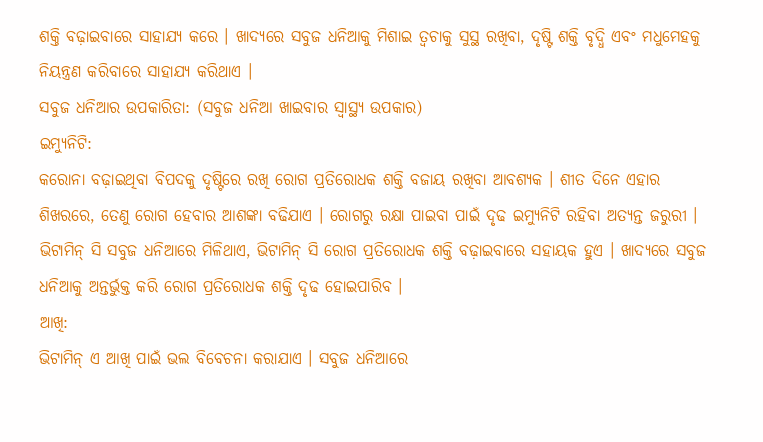ଶକ୍ତି ବଢ଼ାଇବାରେ ସାହାଯ୍ୟ କରେ । ଖାଦ୍ୟରେ ସବୁଜ ଧନିଆକୁ ମିଶାଇ ତ୍ୱଚାକୁ ସୁସ୍ଥ ରଖିବା, ଦୃଷ୍ଟି ଶକ୍ତି ବୃଦ୍ଧି ଏବଂ ମଧୁମେହକୁ ନିୟନ୍ତ୍ରଣ କରିବାରେ ସାହାଯ୍ୟ କରିଥାଏ ।
ସବୁଜ ଧନିଆର ଉପକାରିତା: (ସବୁଜ ଧନିଆ ଖାଇବାର ସ୍ୱାସ୍ଥ୍ୟ ଉପକାର)
ଇମ୍ୟୁନିଟି:
କରୋନା ବଢ଼ାଇଥିବା ବିପଦକୁ ଦୃଷ୍ଟିରେ ରଖି ରୋଗ ପ୍ରତିରୋଧକ ଶକ୍ତି ବଜାୟ ରଖିବା ଆବଶ୍ୟକ । ଶୀତ ଦିନେ ଏହାର ଶିଖରରେ, ତେଣୁ ରୋଗ ହେବାର ଆଶଙ୍କା ବଢିଯାଏ । ରୋଗରୁ ରକ୍ଷା ପାଇବା ପାଇଁ ଦୃଢ ଇମ୍ୟୁନିଟି ରହିବା ଅତ୍ୟନ୍ତ ଜରୁରୀ । ଭିଟାମିନ୍ ସି ସବୁଜ ଧନିଆରେ ମିଳିଥାଏ, ଭିଟାମିନ୍ ସି ରୋଗ ପ୍ରତିରୋଧକ ଶକ୍ତି ବଢ଼ାଇବାରେ ସହାୟକ ହୁଏ । ଖାଦ୍ୟରେ ସବୁଜ ଧନିଆକୁ ଅନ୍ତର୍ଭୁକ୍ତ କରି ରୋଗ ପ୍ରତିରୋଧକ ଶକ୍ତି ଦୃଢ ହୋଇପାରିବ ।
ଆଖି:
ଭିଟାମିନ୍ ଏ ଆଖି ପାଇଁ ଭଲ ବିବେଚନା କରାଯାଏ । ସବୁଜ ଧନିଆରେ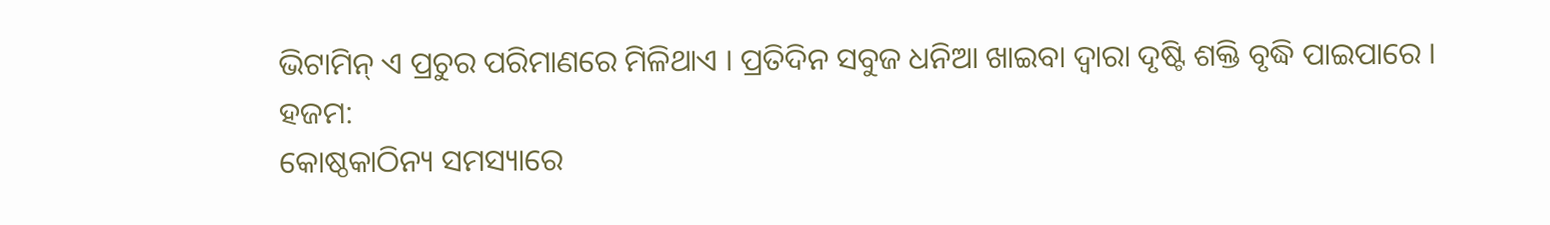ଭିଟାମିନ୍ ଏ ପ୍ରଚୁର ପରିମାଣରେ ମିଳିଥାଏ । ପ୍ରତିଦିନ ସବୁଜ ଧନିଆ ଖାଇବା ଦ୍ୱାରା ଦୃଷ୍ଟି ଶକ୍ତି ବୃଦ୍ଧି ପାଇପାରେ ।
ହଜମ:
କୋଷ୍ଠକାଠିନ୍ୟ ସମସ୍ୟାରେ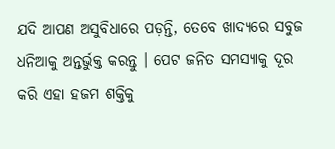ଯଦି ଆପଣ ଅସୁବିଧାରେ ପଡ଼ନ୍ତି, ତେବେ ଖାଦ୍ୟରେ ସବୁଜ ଧନିଆକୁ ଅନ୍ତର୍ଭୁକ୍ତ କରନ୍ତୁ । ପେଟ ଜନିତ ସମସ୍ୟାକୁ ଦୂର କରି ଏହା ହଜମ ଶକ୍ତିକୁ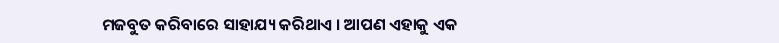ମଜବୁତ କରିବାରେ ସାହାଯ୍ୟ କରିଥାଏ । ଆପଣ ଏହାକୁ ଏକ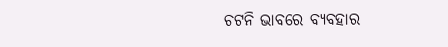ଚଟନି ଭାବରେ ବ୍ୟବହାର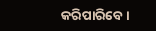କରିପାରିବେ ।